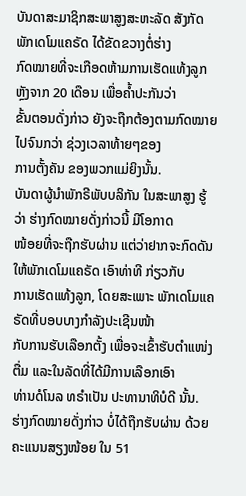ບັນດາສະມາຊິກສະພາສູງສະຫະລັດ ສັງກັດພັກເດໂມແຄຣັດ ໄດ້ຂັດຂວາງຕໍ່ຮ່າງ
ກົດໝາຍທີ່ຈະເກືອດຫ້າມການເຮັດແທ້ງລູກຫຼັງຈາກ 20 ເດືອນ ເພື່ອຄ້ຳປະກັນວ່າ
ຂັ້ນຕອນດັ່ງກ່າວ ຍັງຈະຖືກຕ້ອງຕາມກົດໝາຍ ໄປຈົນກວ່າ ຊ່ວງເວລາທ້າຍໆຂອງ
ການຕັ້ງຄັນ ຂອງພວກແມ່ຍິງນັ້ນ.
ບັນດາຜູ້ນຳພັກຣີພັບບລິກັນ ໃນສະພາສູງ ຮູ້ວ່າ ຮ່າງກົດໝາຍດັ່ງກ່າວນີ້ ມີໂອກາດ
ໜ້ອຍທີ່ຈະຖືກຮັບຜ່ານ ແຕ່ວ່າຢາກຈະກົດດັນໃຫ້ພັກເດໂມແຄຣັດ ເອົາທ່າທີ ກ່ຽວກັບ
ການເຮັດແທ້ງລູກ, ໂດຍສະເພາະ ພັກເດໂມແຄຣັດທີ່ບອບບາງກຳລັງປະເຊີນໜ້າ
ກັບການຮັບເລືອກຕັ້ງ ເພື່ອຈະເຂົ້າຮັບຕຳແໜ່ງຕື່ມ ແລະໃນລັດທີ່ໄດ້ມີການເລືອກເອົາ
ທ່ານດໍໂນລ ທຣຳເປັນ ປະທານາທິບໍດີ ນັ້ນ.
ຮ່າງກົດໝາຍດັ່ງກ່າວ ບໍ່ໄດ້ຖືກຮັບຜ່ານ ດ້ວຍຄະແນນສຽງໜ້ອຍ ໃນ 51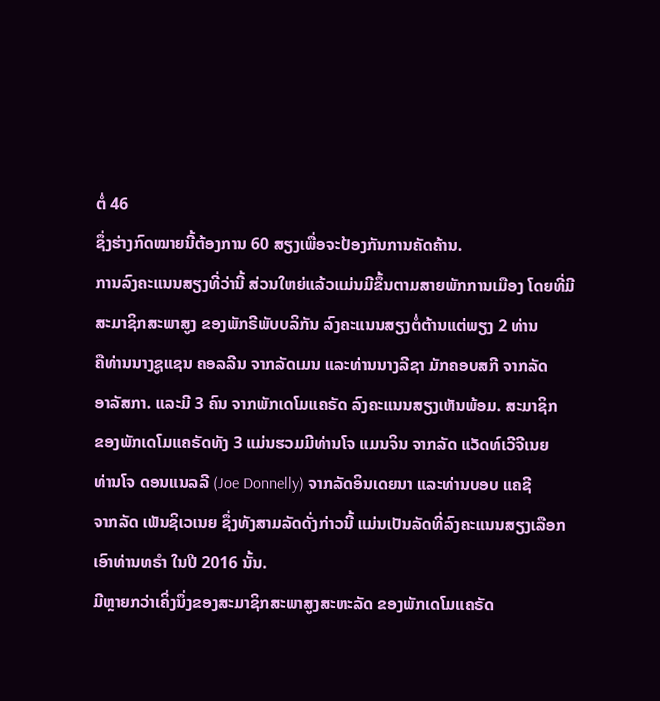ຕໍ່ 46
ຊຶ່ງຮ່າງກົດໝາຍນີ້ຕ້ອງການ 60 ສຽງເພື່ອຈະປ້ອງກັນການຄັດຄ້ານ.
ການລົງຄະແນນສຽງທີ່ວ່ານີ້ ສ່ວນໃຫຍ່ແລ້ວແມ່ນມີຂຶ້ນຕາມສາຍພັກການເມືອງ ໂດຍທີ່ມີສະມາຊິກສະພາສູງ ຂອງພັກຣີພັບບລິກັນ ລົງຄະແນນສຽງຕໍ່ຕ້ານແຕ່ພຽງ 2 ທ່ານ
ຄືທ່ານນາງຊູແຊນ ຄອລລີນ ຈາກລັດເມນ ແລະທ່ານນາງລີຊາ ມັກຄອບສກີ ຈາກລັດ
ອາລັສກາ. ແລະມີ 3 ຄົນ ຈາກພັກເດໂມແຄຣັດ ລົງຄະແນນສຽງເຫັນພ້ອມ. ສະມາຊິກ
ຂອງພັກເດໂມແຄຣັດທັງ 3 ແມ່ນຮວມມີທ່ານໂຈ ແມນຈິນ ຈາກລັດ ແວັດທ໌ເວີຈີເນຍ
ທ່ານໂຈ ດອນແນລລີ (Joe Donnelly) ຈາກລັດອິນເດຍນາ ແລະທ່ານບອບ ແຄຊີ
ຈາກລັດ ເພັນຊິເວເນຍ ຊຶ່ງທັງສາມລັດດັ່ງກ່າວນີ້ ແມ່ນເປັນລັດທີ່ລົງຄະແນນສຽງເລືອກເອົາທ່ານທຣຳ ໃນປີ 2016 ນັ້ນ.
ມີຫຼາຍກວ່າເຄິ່ງນຶ່ງຂອງສະມາຊິກສະພາສູງສະຫະລັດ ຂອງພັກເດໂມແຄຣັດ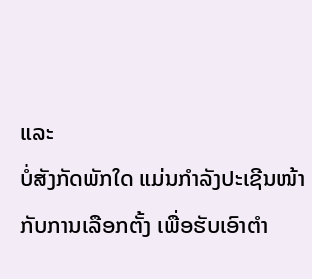ແລະ
ບໍ່ສັງກັດພັກໃດ ແມ່ນກຳລັງປະເຊີນໜ້າກັບການເລືອກຕັ້ງ ເພື່ອຮັບເອົາຕຳ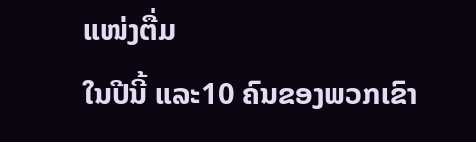ແໜ່ງຕື່ມ
ໃນປີນີ້ ແລະ10 ຄົນຂອງພວກເຂົາ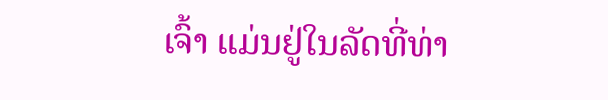ເຈົ້າ ແມ່ນຢູ່ໃນລັດທີ່ທ່າ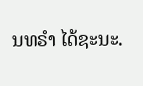ນທຣຳ ໄດ້ຊະນະ.